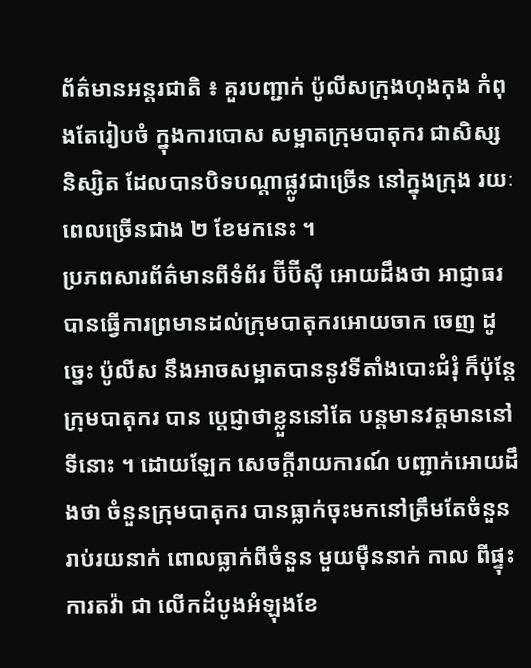ព័ត៌មានអន្តរជាតិ ៖ គួរបញ្ជាក់ ប៉ូលីសក្រុងហុងកុង កំពុងតែរៀបចំ ក្នុងការបោស សម្អាតក្រុមបាតុករ ជាសិស្ស និស្សិត ដែលបានបិទបណ្តាផ្លូវជាច្រើន នៅក្នុងក្រុង រយៈពេលច្រើនជាង ២ ខែមកនេះ ។
ប្រភពសារព័ត៌មានពីទំព័រ ប៊ីប៊ីស៊ី អោយដឹងថា អាជ្ញាធរ បានធ្វើការព្រមានដល់ក្រុមបាតុករអោយចាក ចេញ ដូច្នេះ ប៉ូលីស នឹងអាចសម្អាតបាននូវទីតាំងបោះជំរុំ ក៏ប៉ុន្តែ ក្រុមបាតុករ បាន ប្តេជ្ញាថាខ្លួននៅតែ បន្តមានវត្តមាននៅទីនោះ ។ ដោយឡែក សេចក្តីរាយការណ៍ បញ្ជាក់អោយដឹងថា ចំនួនក្រុមបាតុករ បានធ្លាក់ចុះមកនៅត្រឹមតែចំនួន រាប់រយនាក់ ពោលធ្លាក់ពីចំនួន មួយម៉ឺននាក់ កាល ពីផ្ទុះការតវ៉ា ជា លើកដំបូងអំឡុងខែ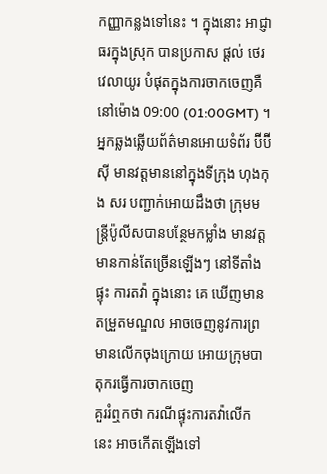កញ្ញាកន្លងទៅនេះ ។ ក្នុងនោះ អាជ្ញាធរក្នុងស្រុក បានប្រកាស ផ្តល់ ថេរវេលាយូរ បំផុតក្នុងការចាកចេញគឺនៅម៉ោង 09:00 (01:00GMT) ។
អ្នកឆ្លងឆ្លើយព័ត៌មានអោយទំព័រ ប៊ីប៊ីស៊ី មានវត្តមាននៅក្នុងទីក្រុង ហុងកុង សរ បញ្ជាក់អោយដឹងថា ក្រុមមន្រ្តីប៉ូលីសបានបន្ថែមកម្លាំង មានវត្តមានកាន់តែច្រើនឡើងៗ នៅទីតាំងផ្ទុះ ការតវ៉ា ក្នុងនោះ គេ ឃើញមានតម្រួតមណ្ឌល អាចចេញនូវការព្រមានលើកចុងក្រោយ អោយក្រុមបាតុករធ្វើការចាកចេញ
គួររំឮកថា ករណីផ្ទុះការតវ៉ាលើកនេះ អាចកើតឡើងទៅ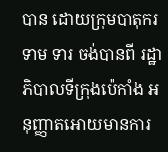បាន ដោយក្រុមបាតុករ ទាម ទារ ចង់បានពី រដ្ឋាភិបាលទីក្រុងប៉េកាំង អនុញ្ញាតអោយមានការ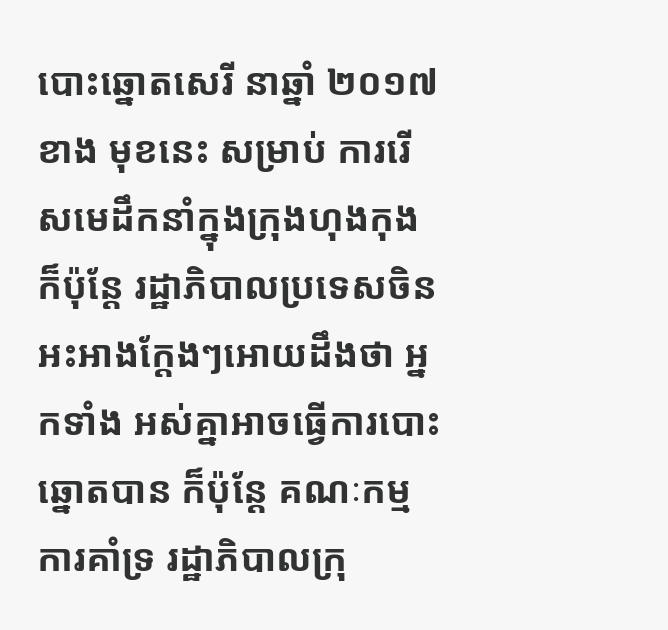បោះឆ្នោតសេរី នាឆ្នាំ ២០១៧ ខាង មុខនេះ សម្រាប់ ការរើសមេដឹកនាំក្នុងក្រុងហុងកុង ក៏ប៉ុន្តែ រដ្ឋាភិបាលប្រទេសចិន អះអាងក្តែងៗអោយដឹងថា អ្នកទាំង អស់គ្នាអាចធ្វើការបោះឆ្នោតបាន ក៏ប៉ុន្តែ គណៈកម្មការគាំទ្រ រដ្ឋាភិបាលក្រុ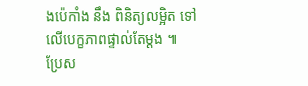ងប៉េកាំង នឹង ពិនិត្យលម្អិត ទៅលើបេក្ខភាពផ្ទាល់តែម្តង ៕
ប្រែស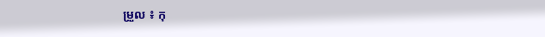ម្រួល ៖ កុ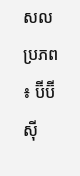សល
ប្រភព ៖ ប៊ីប៊ីស៊ី